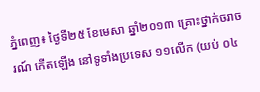ភ្នំពេញ៖ ថ្ងៃទី២៥ ខែមេសា ឆ្នាំ២០១៣ គ្រោះថ្នាក់ចរាចរណ៍ កើតឡើង នៅទូទាំងប្រទេស ១១លើក (យប់ ០៤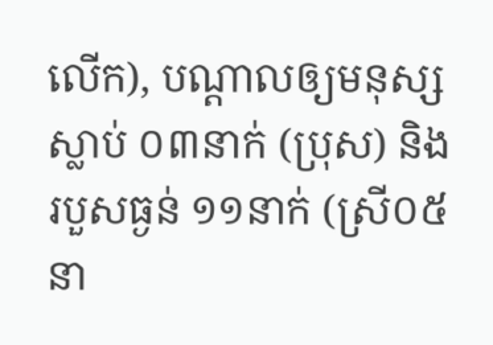លើក), បណ្តាលឲ្យមនុស្សស្លាប់ ០៣នាក់ (ប្រុស) និងរបួសធ្ងន់ ១១នាក់ (ស្រី០៥នា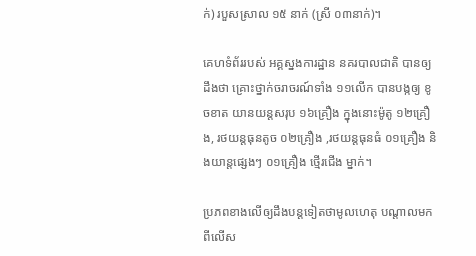ក់) របួសស្រាល ១៥ នាក់ (ស្រី ០៣នាក់)។

គេហទំព័ររបស់ អគ្គស្នងការដ្ឋាន នគរបាលជាតិ បានឲ្យដឹងថា គ្រោះថ្នាក់ចរាចរណ៍ទាំង ១១លើក បានបង្កឲ្យ ខូចខាត យានយន្តសរុប ១៦គ្រឿង ក្នុងនោះម៉ូតូ ១២គ្រឿង, រថយន្តធុនតូច ០២គ្រឿង ,រថយន្តធុនធំ ០១គ្រឿង និងយាន្តផ្សេងៗ ០១គ្រឿង ថ្មើរជើង ម្នាក់។

ប្រភពខាងលើឲ្យដឹងបន្តទៀតថាមូលហេតុ បណ្តាលមកពីលើស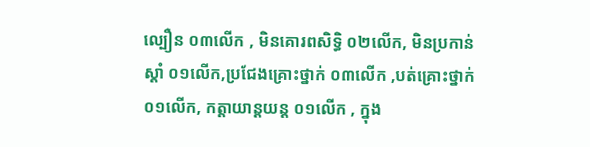ល្បឿន ០៣លើក , មិនគោរពសិទ្ធិ ០២លើក, មិនប្រកាន់ស្តាំ ០១លើក,ប្រជែងគ្រោះថ្នាក់ ០៣លើក ,បត់គ្រោះថ្នាក់ ០១លើក, កត្តាយាន្តយន្ត ០១លើក , ក្នុង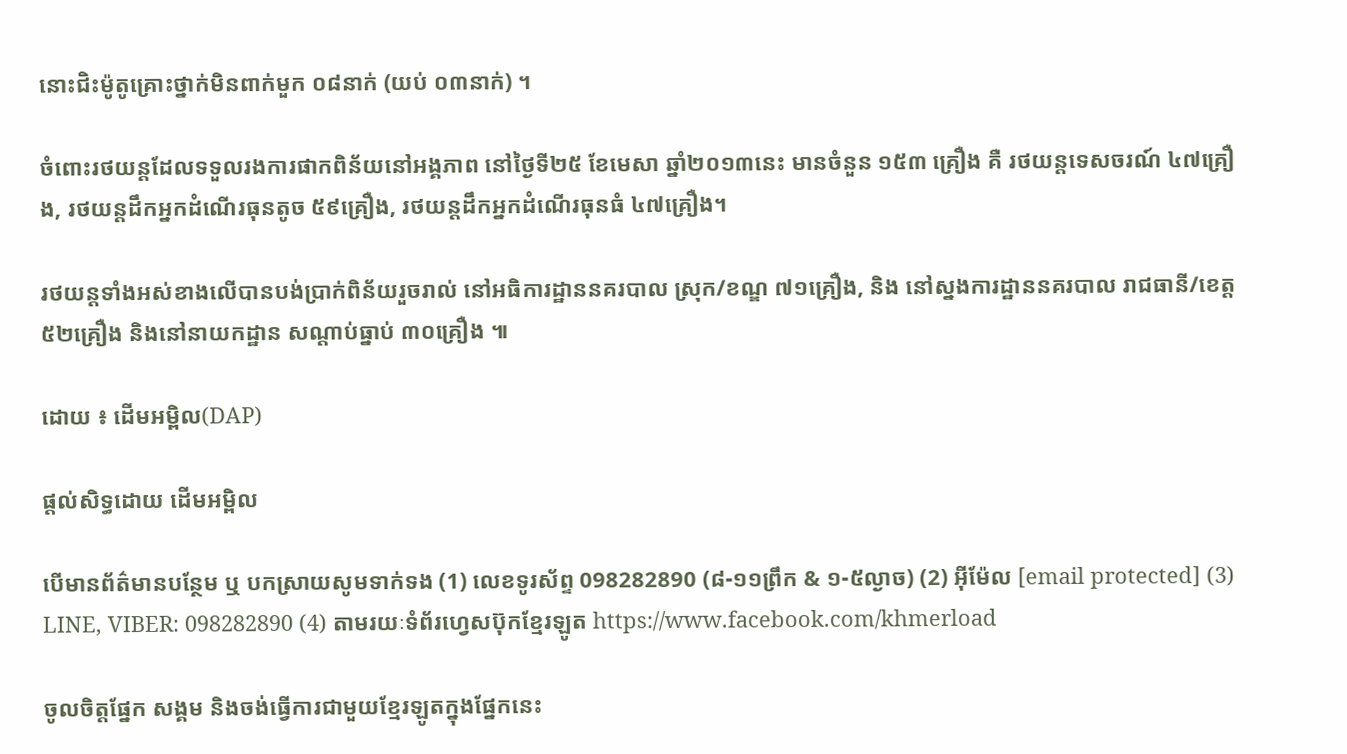នោះជិះម៉ូតូគ្រោះថ្នាក់មិនពាក់មួក ០៨នាក់ (យប់ ០៣នាក់) ។

ចំពោះរថយន្តដែលទទួលរងការផាកពិន័យនៅអង្គភាព នៅថ្ងៃទី២៥ ខែមេសា ឆ្នាំ២០១៣នេះ មានចំនួន ១៥៣ គ្រឿង គឺ រថយន្តទេសចរណ៍ ៤៧គ្រឿង, រថយន្តដឹកអ្នកដំណើរធុនតូច ៥៩គ្រឿង, រថយន្តដឹកអ្នកដំណើរធុនធំ ៤៧គ្រឿង។

រថយន្តទាំងអស់ខាងលើបានបង់ប្រាក់ពិន័យរួចរាល់ នៅអធិការដ្ឋាននគរបាល ស្រុក/ខណ្ឌ ៧១គ្រឿង, និង នៅស្នងការដ្ឋាននគរបាល រាជធានី/ខេត្ត ៥២គ្រឿង និងនៅនាយកដ្ឋាន សណ្តាប់ធ្នាប់ ៣០គ្រឿង ៕

ដោយ ៖ ដើមអម្ពិល(DAP)

ផ្តល់សិទ្ធដោយ ដើមអម្ពិល

បើមានព័ត៌មានបន្ថែម ឬ បកស្រាយសូមទាក់ទង (1) លេខទូរស័ព្ទ 098282890 (៨-១១ព្រឹក & ១-៥ល្ងាច) (2) អ៊ីម៉ែល [email protected] (3) LINE, VIBER: 098282890 (4) តាមរយៈទំព័រហ្វេសប៊ុកខ្មែរឡូត https://www.facebook.com/khmerload

ចូលចិត្តផ្នែក សង្គម និងចង់ធ្វើការជាមួយខ្មែរឡូតក្នុងផ្នែកនេះ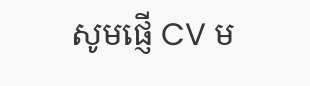សូមផ្ញើ CV ម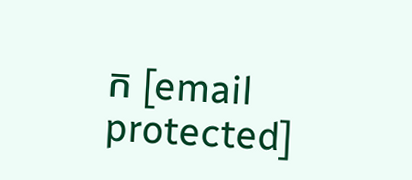ក [email protected]